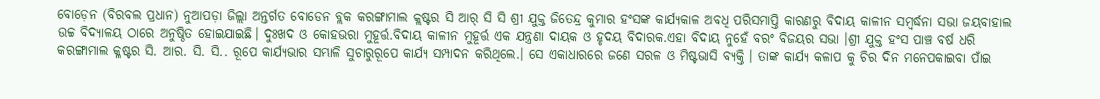ବୋଡ଼େନ (ବିରବଲ ପ୍ରଧାନ) ନୁଆପଡ଼ା ଜିଲ୍ଲା ଅନ୍ତର୍ଗତ ବୋଡେନ ବ୍ଲକ କରଙ୍ଗାମାଲ କ୍ଲଷ୍ଟର ସି ଆର୍ ସି ସି ଶ୍ରୀ ଯୁକ୍ତ ଜିତେନ୍ଦ୍ର କୁମାର ହଂସଙ୍କ କାର୍ଯ୍ୟକାଳ ଅବଧି ପରିସମାପ୍ତି କାରଣରୁ ବିଦାୟ କାଳୀନ ସମ୍ବର୍ଦ୍ଧନା ସଭା ଜୟବାହାଲ ଉଚ୍ଚ ବିଦ୍ୟାଳୟ ଠାରେ ଅନୁଷ୍ଠିତ ହୋଇଯାଇଛି। ଦୁଃଖଦ ଓ କୋହଭରା ମୁହୂର୍ତ୍ତ.ବିଦାୟ କାଳୀନ ମୁହୂର୍ତ୍ତ ଏକ ଯନ୍ତ୍ରଣା ଦାୟକ ଓ ହୃଦୟ ବିଦାରକ.ଏହା ବିଦାୟ ନୁହେଁ ବରଂ ବିଜୟର ସଭା ।ଶ୍ରୀ ଯୁକ୍ତ ହଂସ ପାଞ୍ଚ ବର୍ଷ ଧରି କରଙ୍ଗାମାଲ କ୍ଳଷ୍ଟର ସି. ଆର. ସି. ସି.. ରୂପେ କାର୍ଯ୍ୟଭାର ସମ୍ଭାଳି ସୁଚାରୁରୂପେ କାର୍ଯ୍ୟ ସମ୍ପାଦନ କରିଥିଲେ.। ସେ ଏକାଧାରରେ ଜଣେ ସରଳ ଓ ମିଷ୍ଟଭାସି ବ୍ୟକ୍ତି । ତାଙ୍କ କାର୍ଯ୍ୟ କଳାପ କୁ ଚିର ଦିନ ମନେପକାଇବା ପାଁଇ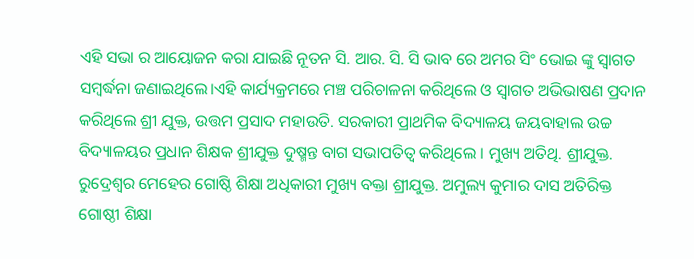ଏହି ସଭା ର ଆୟୋଜନ କରା ଯାଇଛି ନୂତନ ସି. ଆର. ସି. ସି ଭାବ ରେ ଅମର ସିଂ ଭୋଇ ଙ୍କୁ ସ୍ୱାଗତ ସମ୍ବର୍ଦ୍ଧନା ଜଣାଇଥିଲେ।ଏହି କାର୍ଯ୍ୟକ୍ରମରେ ମଞ୍ଚ ପରିଚାଳନା କରିଥିଲେ ଓ ସ୍ୱାଗତ ଅଭିଭାଷଣ ପ୍ରଦାନ କରିଥିଲେ ଶ୍ରୀ ଯୁକ୍ତ, ଉତ୍ତମ ପ୍ରସାଦ ମହାଉତି. ସରକାରୀ ପ୍ରାଥମିକ ବିଦ୍ୟାଳୟ ଜୟବାହାଲ ଉଚ୍ଚ ବିଦ୍ୟାଳୟର ପ୍ରଧାନ ଶିକ୍ଷକ ଶ୍ରୀଯୁକ୍ତ ଦୁଷ୍ମନ୍ତ ବାଗ ସଭାପତିତ୍ବ କରିଥିଲେ । ମୁଖ୍ୟ ଅତିଥି. ଶ୍ରୀଯୁକ୍ତ. ରୁଦ୍ରେଶ୍ୱର ମେହେର ଗୋଷ୍ଠି ଶିକ୍ଷା ଅଧିକାରୀ ମୁଖ୍ୟ ବକ୍ତା ଶ୍ରୀଯୁକ୍ତ. ଅମୁଲ୍ୟ କୁମାର ଦାସ ଅତିରିକ୍ତ ଗୋଷ୍ଠୀ ଶିକ୍ଷା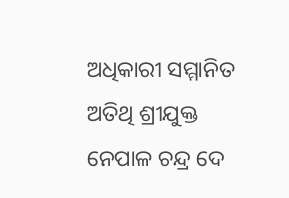ଅଧିକାରୀ ସମ୍ମାନିତ ଅତିଥି ଶ୍ରୀଯୁକ୍ତ ନେପାଳ ଚନ୍ଦ୍ର ଦେ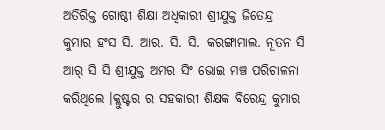ଅତିରିକ୍ତ ଗୋଷ୍ଠୀ ଶିକ୍ଷା ଅଧିକାରୀ ଶ୍ରୀଯୁକ୍ତ ଜିତେନ୍ଦ୍ର କୁମାର ହଂସ ସି. ଆର. ସି. ସି. କରଙ୍ଗାମାଲ. ନୂତନ ସି ଆର୍ ସି ସି ଶ୍ରୀଯୁକ୍ତ ଅମର ସିଂ ଭୋଇ ମଞ୍ଚ ପରିଚାଳନା କରିଥିଲେ ।କ୍ଲୁଷ୍ଟର ର ସହକାରୀ ଶିକ୍ଷକ ବିରେନ୍ଦ୍ର କୁମାର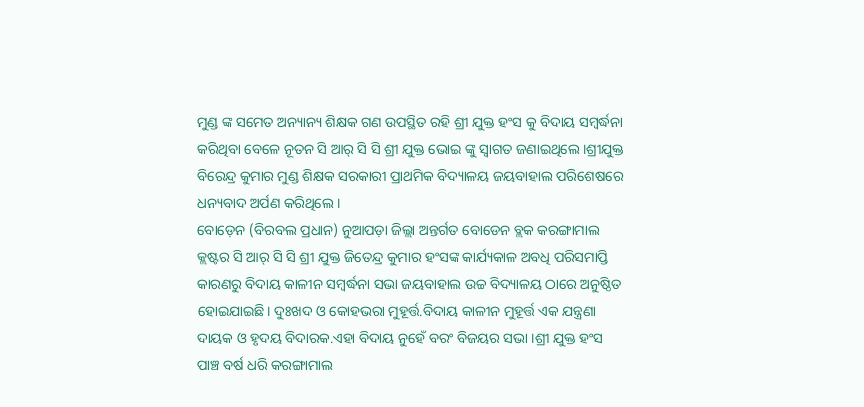ମୁଣ୍ଡ ଙ୍କ ସମେତ ଅନ୍ୟାନ୍ୟ ଶିକ୍ଷକ ଗଣ ଉପସ୍ଥିତ ରହି ଶ୍ରୀ ଯୁକ୍ତ ହଂସ କୁ ବିଦାୟ ସମ୍ବର୍ଦ୍ଧନା କରିଥିବା ବେଳେ ନୂତନ ସି ଆର୍ ସି ସି ଶ୍ରୀ ଯୁକ୍ତ ଭୋଇ ଙ୍କୁ ସ୍ଵାଗତ ଜଣାଇଥିଲେ ।ଶ୍ରୀଯୁକ୍ତ ବିରେନ୍ଦ୍ର କୁମାର ମୁଣ୍ଡ ଶିକ୍ଷକ ସରକାରୀ ପ୍ରାଥମିକ ବିଦ୍ୟାଳୟ ଜୟବାହାଲ ପରିଶେଷରେ ଧନ୍ୟବାଦ ଅର୍ପଣ କରିଥିଲେ ।
ବୋଡ଼େନ (ବିରବଲ ପ୍ରଧାନ) ନୁଆପଡ଼ା ଜିଲ୍ଲା ଅନ୍ତର୍ଗତ ବୋଡେନ ବ୍ଲକ କରଙ୍ଗାମାଲ କ୍ଲଷ୍ଟର ସି ଆର୍ ସି ସି ଶ୍ରୀ ଯୁକ୍ତ ଜିତେନ୍ଦ୍ର କୁମାର ହଂସଙ୍କ କାର୍ଯ୍ୟକାଳ ଅବଧି ପରିସମାପ୍ତି କାରଣରୁ ବିଦାୟ କାଳୀନ ସମ୍ବର୍ଦ୍ଧନା ସଭା ଜୟବାହାଲ ଉଚ୍ଚ ବିଦ୍ୟାଳୟ ଠାରେ ଅନୁଷ୍ଠିତ ହୋଇଯାଇଛି। ଦୁଃଖଦ ଓ କୋହଭରା ମୁହୂର୍ତ୍ତ.ବିଦାୟ କାଳୀନ ମୁହୂର୍ତ୍ତ ଏକ ଯନ୍ତ୍ରଣା ଦାୟକ ଓ ହୃଦୟ ବିଦାରକ.ଏହା ବିଦାୟ ନୁହେଁ ବରଂ ବିଜୟର ସଭା ।ଶ୍ରୀ ଯୁକ୍ତ ହଂସ ପାଞ୍ଚ ବର୍ଷ ଧରି କରଙ୍ଗାମାଲ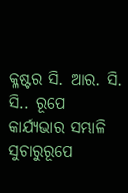କ୍ଳଷ୍ଟର ସି. ଆର. ସି. ସି.. ରୂପେ କାର୍ଯ୍ୟଭାର ସମ୍ଭାଳି ସୁଚାରୁରୂପେ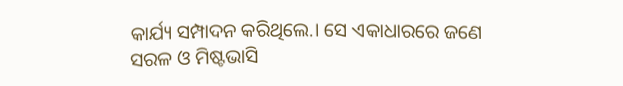କାର୍ଯ୍ୟ ସମ୍ପାଦନ କରିଥିଲେ.। ସେ ଏକାଧାରରେ ଜଣେ ସରଳ ଓ ମିଷ୍ଟଭାସି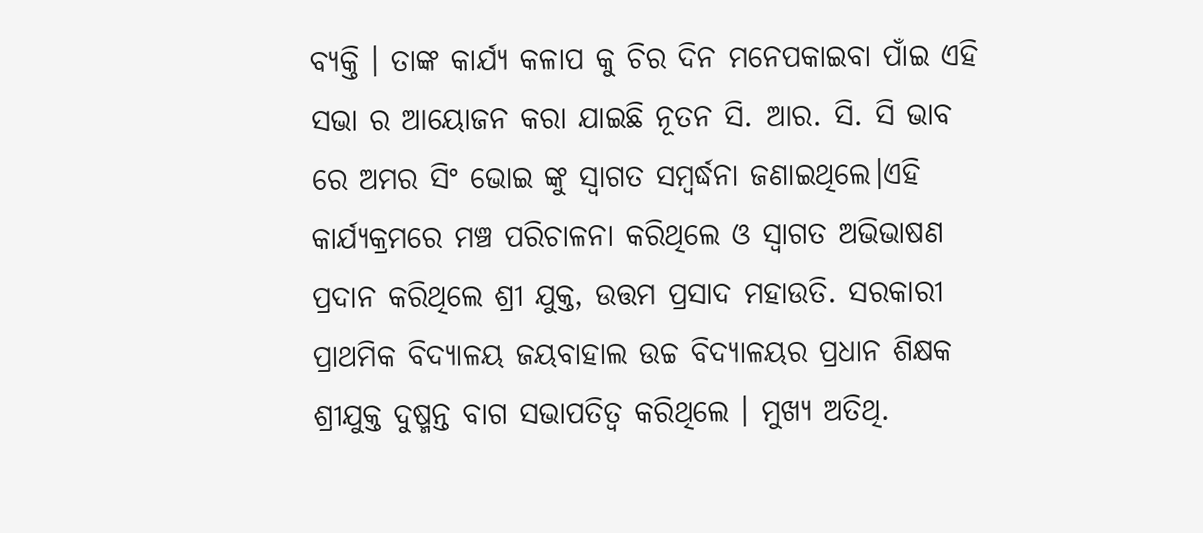ବ୍ୟକ୍ତି । ତାଙ୍କ କାର୍ଯ୍ୟ କଳାପ କୁ ଚିର ଦିନ ମନେପକାଇବା ପାଁଇ ଏହି ସଭା ର ଆୟୋଜନ କରା ଯାଇଛି ନୂତନ ସି. ଆର. ସି. ସି ଭାବ ରେ ଅମର ସିଂ ଭୋଇ ଙ୍କୁ ସ୍ୱାଗତ ସମ୍ବର୍ଦ୍ଧନା ଜଣାଇଥିଲେ।ଏହି କାର୍ଯ୍ୟକ୍ରମରେ ମଞ୍ଚ ପରିଚାଳନା କରିଥିଲେ ଓ ସ୍ୱାଗତ ଅଭିଭାଷଣ ପ୍ରଦାନ କରିଥିଲେ ଶ୍ରୀ ଯୁକ୍ତ, ଉତ୍ତମ ପ୍ରସାଦ ମହାଉତି. ସରକାରୀ ପ୍ରାଥମିକ ବିଦ୍ୟାଳୟ ଜୟବାହାଲ ଉଚ୍ଚ ବିଦ୍ୟାଳୟର ପ୍ରଧାନ ଶିକ୍ଷକ ଶ୍ରୀଯୁକ୍ତ ଦୁଷ୍ମନ୍ତ ବାଗ ସଭାପତିତ୍ବ କରିଥିଲେ । ମୁଖ୍ୟ ଅତିଥି.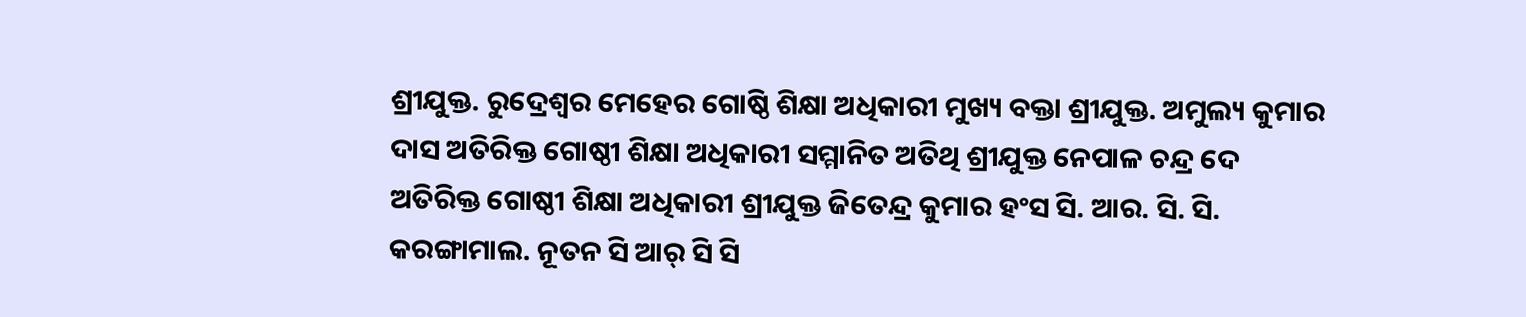ଶ୍ରୀଯୁକ୍ତ. ରୁଦ୍ରେଶ୍ୱର ମେହେର ଗୋଷ୍ଠି ଶିକ୍ଷା ଅଧିକାରୀ ମୁଖ୍ୟ ବକ୍ତା ଶ୍ରୀଯୁକ୍ତ. ଅମୁଲ୍ୟ କୁମାର ଦାସ ଅତିରିକ୍ତ ଗୋଷ୍ଠୀ ଶିକ୍ଷା ଅଧିକାରୀ ସମ୍ମାନିତ ଅତିଥି ଶ୍ରୀଯୁକ୍ତ ନେପାଳ ଚନ୍ଦ୍ର ଦେ ଅତିରିକ୍ତ ଗୋଷ୍ଠୀ ଶିକ୍ଷା ଅଧିକାରୀ ଶ୍ରୀଯୁକ୍ତ ଜିତେନ୍ଦ୍ର କୁମାର ହଂସ ସି. ଆର. ସି. ସି. କରଙ୍ଗାମାଲ. ନୂତନ ସି ଆର୍ ସି ସି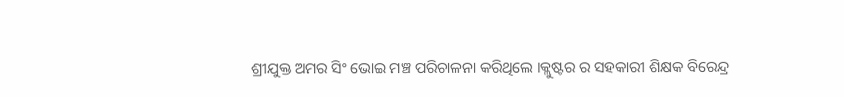ଶ୍ରୀଯୁକ୍ତ ଅମର ସିଂ ଭୋଇ ମଞ୍ଚ ପରିଚାଳନା କରିଥିଲେ ।କ୍ଲୁଷ୍ଟର ର ସହକାରୀ ଶିକ୍ଷକ ବିରେନ୍ଦ୍ର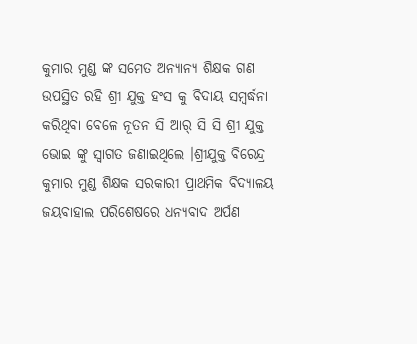କୁମାର ମୁଣ୍ଡ ଙ୍କ ସମେତ ଅନ୍ୟାନ୍ୟ ଶିକ୍ଷକ ଗଣ ଉପସ୍ଥିତ ରହି ଶ୍ରୀ ଯୁକ୍ତ ହଂସ କୁ ବିଦାୟ ସମ୍ବର୍ଦ୍ଧନା କରିଥିବା ବେଳେ ନୂତନ ସି ଆର୍ ସି ସି ଶ୍ରୀ ଯୁକ୍ତ ଭୋଇ ଙ୍କୁ ସ୍ଵାଗତ ଜଣାଇଥିଲେ ।ଶ୍ରୀଯୁକ୍ତ ବିରେନ୍ଦ୍ର କୁମାର ମୁଣ୍ଡ ଶିକ୍ଷକ ସରକାରୀ ପ୍ରାଥମିକ ବିଦ୍ୟାଳୟ ଜୟବାହାଲ ପରିଶେଷରେ ଧନ୍ୟବାଦ ଅର୍ପଣ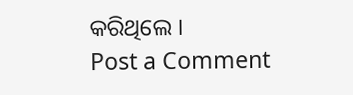କରିଥିଲେ ।
Post a Comment